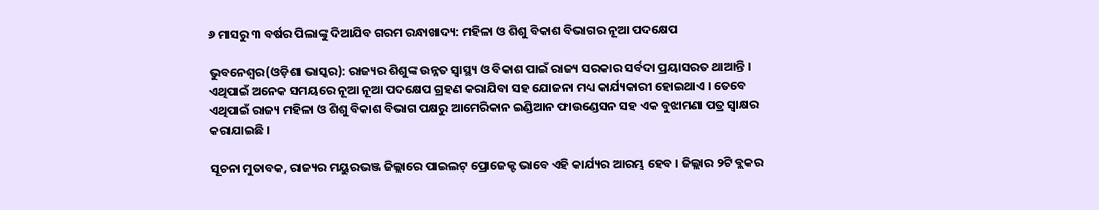୬ ମାସରୁ ୩ ବର୍ଷର ପିଲାଙ୍କୁ ଦିଆଯିବ ଗରମ ରନ୍ଧାଖାଦ୍ୟ: ମହିଳା ଓ ଶିଶୁ ବିକାଶ ବିଭାଗର ନୂଆ ପଦକ୍ଷେପ

ଭୁବନେଶ୍ୱର(ଓଡ଼ିଶା ଭାସ୍କର): ରାଜ୍ୟର ଶିଶୁଙ୍କ ଉନ୍ନତ ସ୍ୱାସ୍ଥ୍ୟ ଓ ବିକାଶ ପାଇଁ ରାଜ୍ୟ ସରକାର ସର୍ବଦା ପ୍ରୟାସରତ ଥାଆନ୍ତି । ଏଥିପାଇଁ ଅନେକ ସମୟରେ ନୂଆ ନୂଆ ପଦକ୍ଷେପ ଗ୍ରହଣ କରାଯିବା ସହ ଯୋଜନା ମଧ୍ୟ କାର୍ଯ୍ୟକାରୀ ହୋଇଥାଏ । ତେବେ ଏଥିପାଇଁ ରାଜ୍ୟ ମହିଳା ଓ ଶିଶୁ ବିକାଶ ବିଭାଗ ପକ୍ଷରୁ ଆମେରିକାନ ଇଣ୍ଡିଆନ ଫାଉଣ୍ଡେସନ ସହ ଏକ ବୁଝାମଣା ପତ୍ର ସ୍ୱାକ୍ଷର କରାଯାଇଛି ।

ସୂଚନା ମୁତାବକ, ରାଜ୍ୟର ମୟୁରଭଞ୍ଜ ଜିଲ୍ଲାରେ ପାଇଲଟ୍ ପ୍ରୋଜେକ୍ଟ ଭାବେ ଏହି କାର୍ଯ୍ୟର ଆରମ୍ଭ ହେବ । ଜିଲ୍ଲାର ୨ଟି ବ୍ଲକର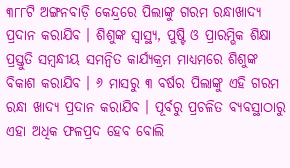୩୮୮ଟି ଅଙ୍ଗନବାଡ଼ି କେନ୍ଦ୍ରରେ ପିଲାଙ୍କୁ ଗରମ ରନ୍ଧାଖାଦ୍ୟ ପ୍ରଦାନ କରାଯିବ । ଶିଶୁଙ୍କ ସ୍ୱାସ୍ଥ୍ୟ, ପୁଷ୍ଟି ଓ ପ୍ରାରମ୍ଭିକ ଶିକ୍ଷା ପ୍ରସ୍ତୁତି ସମ୍ବନ୍ଧୀୟ ସମନ୍ୱିତ କାର୍ଯ୍ୟକ୍ରମ ମାଧ୍ୟମରେ ଶିଶୁଙ୍କ ବିକାଶ କରାଯିବ । ୬ ମାସରୁ ୩ ବର୍ଷର ପିଲାଙ୍କୁ ଏହି ଗରମ ରନ୍ଧା ଖାଦ୍ୟ ପ୍ରଦାନ କରାଯିବ । ପୂର୍ବରୁ ପ୍ରଚଳିତ ବ୍ୟବସ୍ଥାଠାରୁ ଏହା ଅଧିକ ଫଳପ୍ରଦ ହେବ ବୋଲି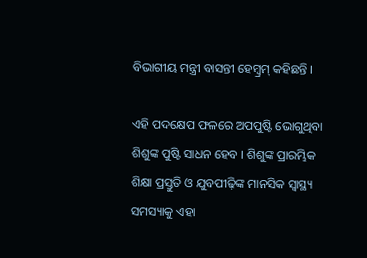ବିଭାଗୀୟ ମନ୍ତ୍ରୀ ବାସନ୍ତୀ ହେମ୍ବ୍ରମ୍ କହିଛନ୍ତି ।

ଏହି ପଦକ୍ଷେପ ଫଳରେ ଅପପୁଷ୍ଟି ଭୋଗୁଥିବା ଶିଶୁଙ୍କ ପୁଷ୍ଟି ସାଧନ ହେବ । ଶିଶୁଙ୍କ ପ୍ରାରମ୍ଭିକ ଶିକ୍ଷା ପ୍ରସ୍ତୁତି ଓ ଯୁବପୀଢ଼ିଙ୍କ ମାନସିକ ସ୍ୱାସ୍ଥ୍ୟ ସମସ୍ୟାକୁ ଏହା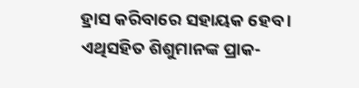ହ୍ରାସ କରିବାରେ ସହାୟକ ହେବ । ଏଥିସହିତ ଶିଶୁମାନଙ୍କ ପ୍ରାକ-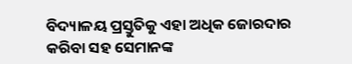ବିଦ୍ୟାଳୟ ପ୍ରସ୍ତୁତିକୁ ଏହା ଅଧିକ ଜୋରଦାର କରିବା ସହ ସେମାନଙ୍କ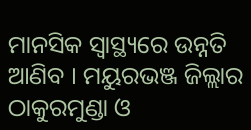ମାନସିକ ସ୍ୱାସ୍ଥ୍ୟରେ ଉନ୍ନତି ଆଣିବ । ମୟୁରଭଞ୍ଜ ଜିଲ୍ଲାର ଠାକୁରମୁଣ୍ଡା ଓ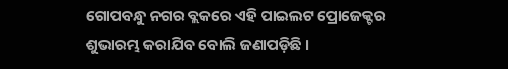ଗୋପବନ୍ଧୁ ନଗର ବ୍ଲକରେ ଏହି ପାଇଲଟ ପ୍ରୋଜେକ୍ଟର ଶୁଭାରମ୍ଭ କରାଯିବ ବୋଲି ଜଣାପଡ଼ିଛି ।